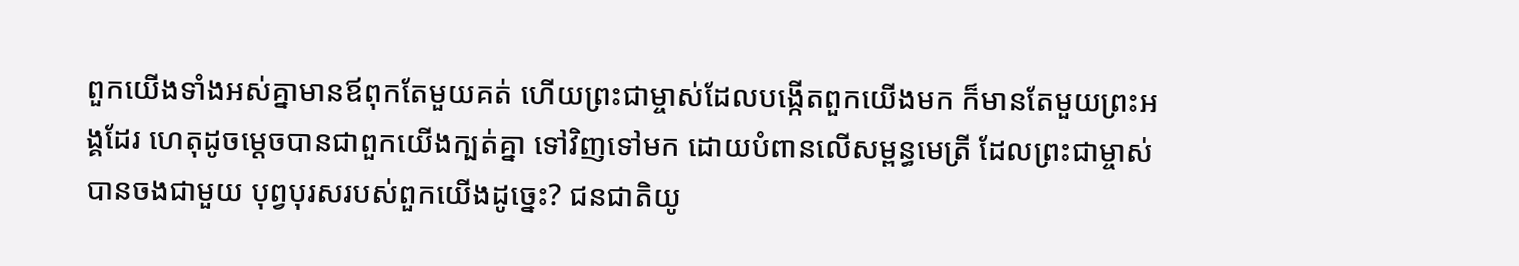ពួកយើងទាំងអស់គ្នាមានឪពុកតែមួយគត់ ហើយព្រះជាម្ចាស់ដែលបង្កើតពួកយើងមក ក៏មានតែមួយព្រះអង្គដែរ ហេតុដូចម្ដេចបានជាពួកយើងក្បត់គ្នា ទៅវិញទៅមក ដោយបំពានលើសម្ពន្ធមេត្រី ដែលព្រះជាម្ចាស់បានចងជាមួយ បុព្វបុរសរបស់ពួកយើងដូច្នេះ? ជនជាតិយូ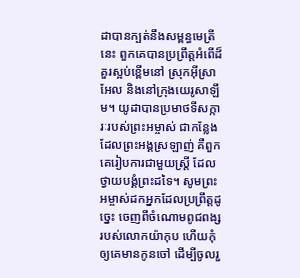ដាបានក្បត់នឹងសម្ពន្ធមេត្រីនេះ ពួកគេបានប្រព្រឹត្តអំពើដ៏គួរស្អប់ខ្ពើមនៅ ស្រុកអ៊ីស្រាអែល និងនៅក្រុងយេរូសាឡឹម។ យូដាបានប្រមាថទីសក្ការៈរបស់ព្រះអម្ចាស់ ជាកន្លែងដែលព្រះអង្គស្រឡាញ់ គឺពួកគេរៀបការជាមួយស្ត្រី ដែលថ្វាយបង្គំព្រះដទៃ។ សូមព្រះអម្ចាស់ដកអ្នកដែលប្រព្រឹត្តដូច្នេះ ចេញពីចំណោមពូជពង្សរបស់លោកយ៉ាកុប ហើយកុំឲ្យគេមានកូនចៅ ដើម្បីចូលរួ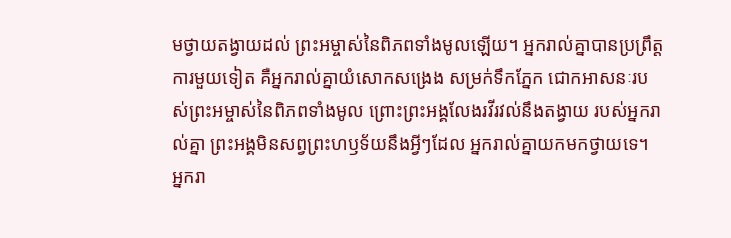មថ្វាយតង្វាយដល់ ព្រះអម្ចាស់នៃពិភពទាំងមូលឡើយ។ អ្នករាល់គ្នាបានប្រព្រឹត្តការមួយទៀត គឺអ្នករាល់គ្នាយំសោកសង្រេង សម្រក់ទឹកភ្នែក ជោកអាសនៈរបស់ព្រះអម្ចាស់នៃពិភពទាំងមូល ព្រោះព្រះអង្គលែងរវីរវល់នឹងតង្វាយ របស់អ្នករាល់គ្នា ព្រះអង្គមិនសព្វព្រះហឫទ័យនឹងអ្វីៗដែល អ្នករាល់គ្នាយកមកថ្វាយទេ។ អ្នករា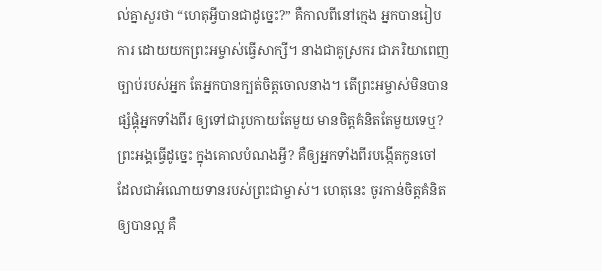ល់គ្នាសួរថា “ហេតុអ្វីបានជាដូច្នេះ?” គឺកាលពីនៅក្មេង អ្នកបានរៀបការ ដោយយកព្រះអម្ចាស់ធ្វើសាក្សី។ នាងជាគូស្រករ ជាភរិយាពេញច្បាប់របស់អ្នក តែអ្នកបានក្បត់ចិត្តចោលនាង។ តើព្រះអម្ចាស់មិនបានផ្សំផ្គុំអ្នកទាំងពីរ ឲ្យទៅជារូបកាយតែមួយ មានចិត្តគំនិតតែមួយទេឬ? ព្រះអង្គធ្វើដូច្នេះ ក្នុងគោលបំណងអ្វី? គឺឲ្យអ្នកទាំងពីរបង្កើតកូនចៅ ដែលជាអំណោយទានរបស់ព្រះជាម្ចាស់។ ហេតុនេះ ចូរកាន់ចិត្តគំនិតឲ្យបានល្អ គឺ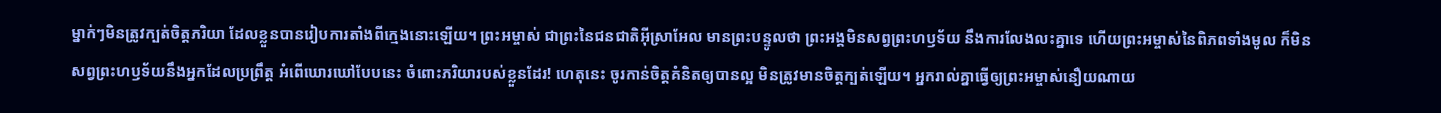ម្នាក់ៗមិនត្រូវក្បត់ចិត្តភរិយា ដែលខ្លួនបានរៀបការតាំងពីក្មេងនោះឡើយ។ ព្រះអម្ចាស់ ជាព្រះនៃជនជាតិអ៊ីស្រាអែល មានព្រះបន្ទូលថា ព្រះអង្គមិនសព្វព្រះហឫទ័យ នឹងការលែងលះគ្នាទេ ហើយព្រះអម្ចាស់នៃពិភពទាំងមូល ក៏មិនសព្វព្រះហឫទ័យនឹងអ្នកដែលប្រព្រឹត្ត អំពើឃោរឃៅបែបនេះ ចំពោះភរិយារបស់ខ្លួនដែរ! ហេតុនេះ ចូរកាន់ចិត្តគំនិតឲ្យបានល្អ មិនត្រូវមានចិត្តក្បត់ឡើយ។ អ្នករាល់គ្នាធ្វើឲ្យព្រះអម្ចាស់នឿយណាយ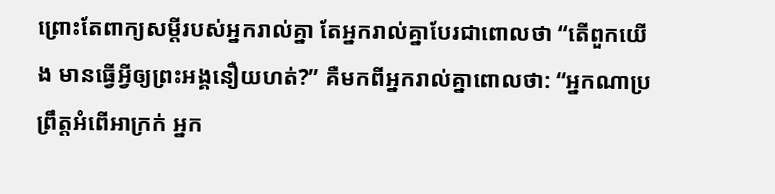ព្រោះតែពាក្យសម្ដីរបស់អ្នករាល់គ្នា តែអ្នករាល់គ្នាបែរជាពោលថា “តើពួកយើង មានធ្វើអ្វីឲ្យព្រះអង្គនឿយហត់?” គឺមកពីអ្នករាល់គ្នាពោលថា: “អ្នកណាប្រព្រឹត្តអំពើអាក្រក់ អ្នក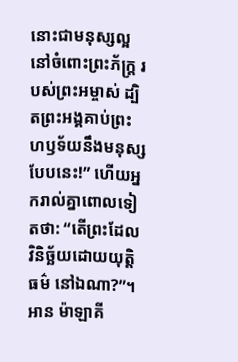នោះជាមនុស្សល្អនៅចំពោះព្រះភ័ក្ត្រ របស់ព្រះអម្ចាស់ ដ្បិតព្រះអង្គគាប់ព្រះហឫទ័យនឹងមនុស្ស បែបនេះ!” ហើយអ្នករាល់គ្នាពោលទៀតថា: “តើព្រះដែលវិនិច្ឆ័យដោយយុត្តិធម៌ នៅឯណា?”។
អាន ម៉ាឡាគី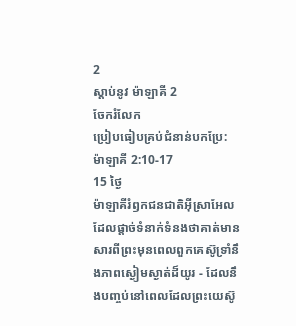2
ស្ដាប់នូវ ម៉ាឡាគី 2
ចែករំលែក
ប្រៀបធៀបគ្រប់ជំនាន់បកប្រែ: ម៉ាឡាគី 2:10-17
15 ថ្ងៃ
ម៉ាឡាគីរំឭកជនជាតិអ៊ីស្រាអែលដែលផ្តាច់ទំនាក់ទំនងថាគាត់មានសារពីព្រះមុនពេលពួកគេស៊ូទ្រាំនឹងភាពស្ងៀមស្ងាត់ដ៏យូរ - ដែលនឹងបញ្ចប់នៅពេលដែលព្រះយេស៊ូ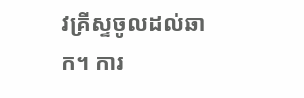វគ្រីស្ទចូលដល់ឆាក។ ការ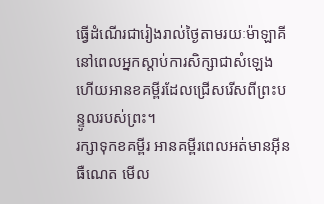ធ្វើដំណើរជារៀងរាល់ថ្ងៃតាមរយៈម៉ាឡាគី នៅពេលអ្នកស្តាប់ការសិក្សាជាសំឡេង ហើយអានខគម្ពីរដែលជ្រើសរើសពីព្រះបន្ទូលរបស់ព្រះ។
រក្សាទុកខគម្ពីរ អានគម្ពីរពេលអត់មានអ៊ីនធឺណេត មើល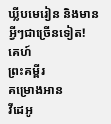ឃ្លីបមេរៀន និងមានអ្វីៗជាច្រើនទៀត!
គេហ៍
ព្រះគម្ពីរ
គម្រោងអាន
វីដេអូ